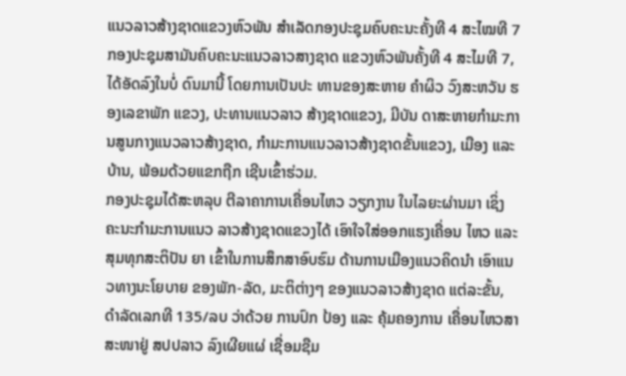ແນວລາວສ້າງຊາດແຂວງຫົວພັນ ສຳເລັດກອງປະຊຸມຄົບຄະນະຄັ້ງທີ 4 ສະໄໝທີ 7
ກອງປະຊຸມສາມັນຄົບຄະນະແນວລາວສາງຊາດ ແຂວງຫົວພັນຄັ້ງທີ 4 ສະໄມທີ 7, ໄດ້ອັດລົງໃນບໍ່ ດົນມານີ້ ໂດຍການເປັນປະ ທານຂອງສະຫາຍ ຄຳຜິວ ວົງສະຫວັນ ຮອງເລຂາພັກ ແຂວງ, ປະທານແນວລາວ ສ້າງຊາດແຂວງ, ມີບັນ ດາສະຫາຍກຳມະການສູນກາງແນວລາວສ້າງຊາດ, ກຳມະການແນວລາວສ້າງຊາດຂັ້ນແຂວງ, ເມືອງ ແລະ ບ້ານ, ພ້ອມດ້ວຍແຂກຖືກ ເຊີນເຂົ້າຮ່ວມ.
ກອງປະຊຸມໄດ້ສະຫລຸບ ຕີລາຄາການເຄື່ອນໄຫວ ວຽກງານ ໃນໄລຍະຜ່ານມາ ເຊິ່ງ ຄະນະກຳມະການແນວ ລາວສ້າງຊາດແຂວງໄດ້ ເອົາໃຈໃສ່ອອກແຮງເຄື່ອນ ໄຫວ ແລະ ສຸມທຸກສະຕິປັນ ຍາ ເຂົ້າໃນການສຶກສາອົບຮົມ ດ້ານການເມືອງແນວຄິດນຳ ເອົາແນວທາງນະໂຍບາຍ ຂອງພັກ-ລັດ, ມະຕິຕ່າງໆ ຂອງແນວລາວສ້າງຊາດ ແຕ່ລະຂັ້ນ, ດຳລັດເລກທີ 135/ລບ ວ່າດ້ວຍ ການປົກ ປ້ອງ ແລະ ຄຸ້ມຄອງການ ເຄື່ອນໄຫວສາສະໜາຢູ່ ສປປລາວ ລົງເຜີຍແຜ່ ເຊື່ອມຊືມ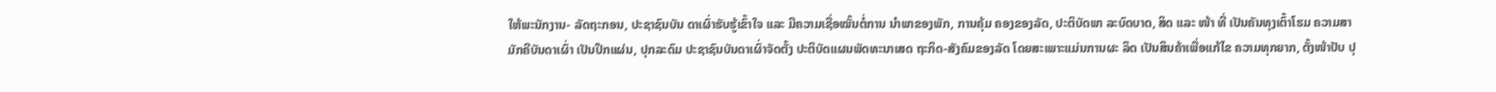ໃຫ້ພະນັກງານ- ລັດຖະກອນ, ປະຊາຊົນບັນ ດາເຜົ່າຮັບຮູ້ເຂົ້າໃຈ ແລະ ມີຄວາມເຊື່ອໝັ້ນຕໍ່ການ ນຳພາຂອງພັກ, ການຄຸ້ມ ຄອງຂອງລັດ, ປະຕິບັດພາ ລະບົດບາດ, ສິດ ແລະ ໜ້າ ທີ່ ເປັນຄັນທຸງເຕົ້າໂຮມ ຄວາມສາມັກຄີບັນດາເຜົ່າ ເປັນປຶກແຜ່ນ, ປຸກລະດົມ ປະຊາຊົນບັນດາເຜົ່າຈັດຕັ້ງ ປະຕິບັດແຜນພັດທະນາເສດ ຖະກິດ-ສັງຄົມຂອງລັດ ໂດຍສະເພາະແມ່ນການຜະ ລິດ ເປັນສິນຄ້າເພື່ອແກ້ໄຂ ຄວາມທຸກຍາກ, ຕັ້ງໜ້າປັບ ປຸ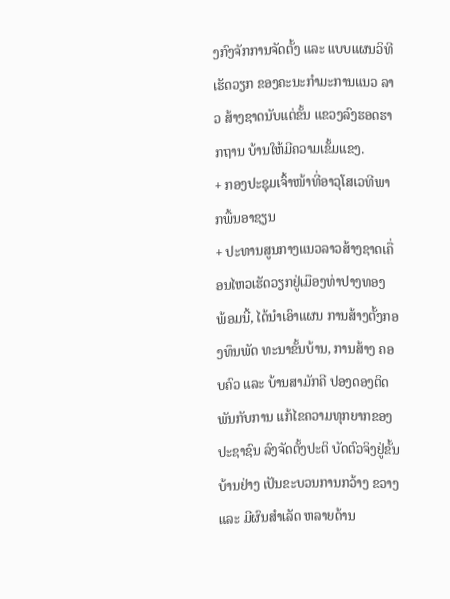ງກົງຈັກການຈັດຕັ້ງ ແລະ ແບບແຜນວິທີເຮັດວຽກ ຂອງຄະນະກຳມະການແນວ ລາວ ສ້າງຊາດນັບແຕ່ຂັ້ນ ແຂວງລົງຮອດຮາກຖານ ບ້ານໃຫ້ມີຄວາມເຂັ້ມແຂງ.
+ ກອງປະຊຸມເຈົ້າໜ້າທີ່ອາວຸໂສເວທີພາກພື້ນອາຊຽນ
+ ປະທານສູນກາງແນວລາວສ້າງຊາດເຄື່ອນໄຫວເຮັດວຽກຢູ່ເມືອງທ່າປາງທອງ
ພ້ອມນີ້, ໄດ້ນຳເອົາແຜນ ການສ້າງຕັ້ງກອງທຶນພັດ ທະນາຂັ້ນບ້ານ, ການສ້າງ ຄອບຄົວ ແລະ ບ້ານສາມັກຄີ ປອງດອງຕິດພັນກັບການ ແກ້ໄຂຄວາມທຸກຍາກຂອງ ປະຊາຊົນ ລົງຈັດຕັ້ງປະຕິ ບັດຕົວຈິງຢູ່ຂັ້ນບ້ານຢ່າງ ເປັນຂະບວນການກວ້າງ ຂວາງ ແລະ ມີຜົນສຳເລັດ ຫລາຍດ້ານ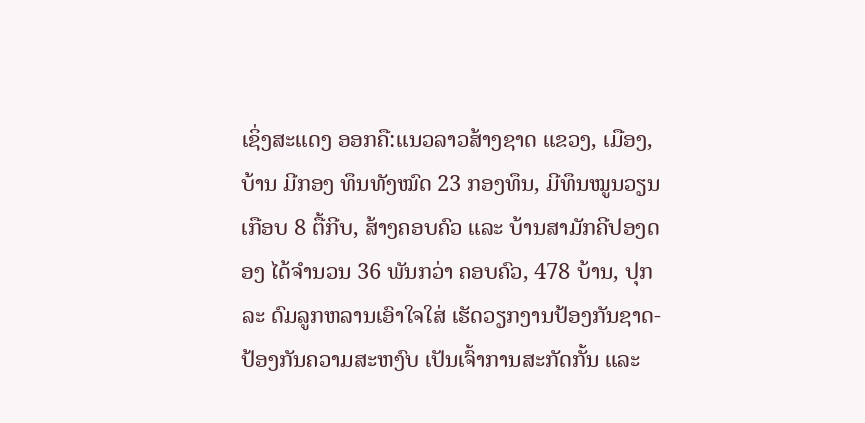ເຊິ່ງສະແດງ ອອກຄື:ແນວລາວສ້າງຊາດ ແຂວງ, ເມືອງ, ບ້ານ ມີກອງ ທຶນທັງໝົດ 23 ກອງທຶນ, ມີທຶນໝູນວຽນເກືອບ 8 ຕື້ກີບ, ສ້າງຄອບຄົວ ແລະ ບ້ານສາມັກຄີປອງດອງ ໄດ້ຈຳນວນ 36 ພັນກວ່າ ຄອບຄົວ, 478 ບ້ານ, ປຸກລະ ດົມລູກຫລານເອົາໃຈໃສ່ ເຮັດວຽກງານປ້ອງກັນຊາດ-ປ້ອງກັນຄວາມສະຫງົບ ເປັນເຈົ້າການສະກັດກັ້ນ ແລະ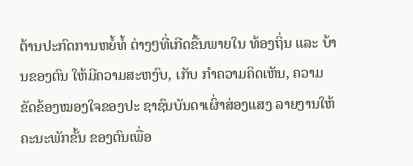ຕ້ານປະກົດການຫຍໍ້ທໍ້ ຕ່າງໆທີ່ເກີດຂື້ນພາຍໃນ ທ້ອງຖິ່ນ ແລະ ບ້ານຂອງຕົນ ໃຫ້ມີຄວາມສະຫງົບ, ເກັບ ກຳຄວາມຄິດເຫັນ, ຄວາມ ຂັດຂ້ອງໝອງໃຈຂອງປະ ຊາຊົນບັນດາເຜົ່າສ່ອງແສງ ລາຍງານໃຫ້ຄະນະພັກຂັ້ນ ຂອງຕົນເພື່ອ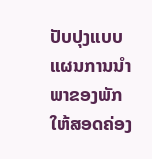ປັບປຸງແບບ ແຜນການນຳພາຂອງພັກ ໃຫ້ສອດຄ່ອງ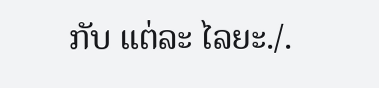ກັບ ແຕ່ລະ ໄລຍະ./.